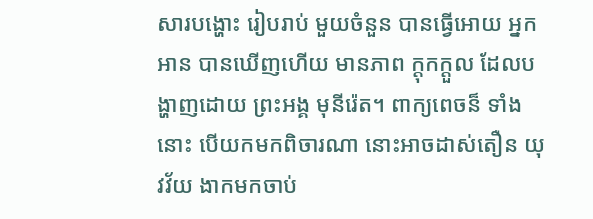សារបង្ហោះ រៀបរាប់ មួយចំនួន បានធ្វើអោយ អ្នកអាន បានឃើញហើយ មានភាព ក្តុកក្តួល ដែលបង្ហាញដោយ ព្រះអង្គ មុនីរ៉េត។ ពាក្យពេចន៏ ទាំងនោះ បើយកមកពិចារណា នោះអាចដាស់តឿន យុវវ័យ ងាកមកចាប់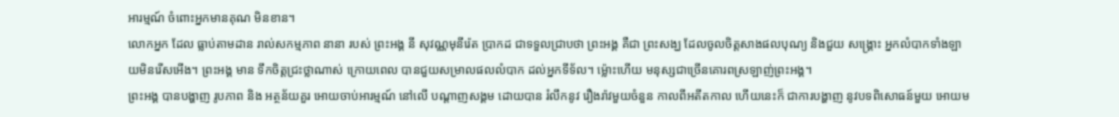អារម្មណ៍ ចំពោះអ្នកមានគុណ មិនខាន។
លោកអ្នក ដែល ធ្លាប់តាមដាន រាល់សកម្មភាព នានា របស់ ព្រះអង្គ នី សុវណ្ណមុនីរ៉េត ប្រាកដ ជាទទួលជ្រាបថា ព្រះអង្គ គឺជា ព្រះសង្ឃ ដែលចូលចិត្តសាងផលបុណ្យ និងជួយ សង្រ្គោះ អ្នកលំបាកទាំងឡាយមិនរើសអើង។ ព្រះអង្គ មាន ទឹកចិត្តជ្រះថ្លាណាស់ ក្រោយពេល បានជួយសម្រាលផលលំបាក ដល់អ្នកទីទ័ល។ ម្ល៉ោះហើយ មនុស្សជាច្រើនគោរពស្រឡាញ់ព្រះអង្គ។
ព្រះអង្គ បានបង្ហាញ រូបភាព និង អត្ថន័យគួរ អោយចាប់អារម្មណ៍ នៅលើ បណ្តាញសង្គម ដោយបាន រំលឹកនូវ រឿងរ៉ាវមួយចំនួន កាលពីអតីតកាល ហើយនេះក៏ ជាការបង្ហាញ នូវបទពិសោធន៍មួយ អោយម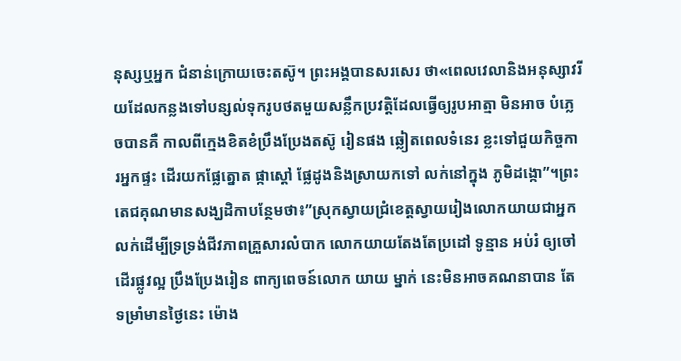នុស្សឬអ្នក ជំនាន់ក្រោយចេះតស៊ូ។ ព្រះអង្គបានសរសេរ ថា«ពេលវេលានិងអនុស្សាវរីយដែលកន្លងទៅបន្សល់ទុករូបថតមួយសន្លឹកប្រវត្តិដែលធ្វើឲ្យរូបអាត្មា មិនអាច បំភ្លេចបានគឺ កាលពីក្មេងខិតខំប្រឹងប្រែងតស៊ូ រៀនផង ឆ្លៀតពេលទំនេរ ខ្លះទៅជួយកិច្ចការអ្នកផ្ទះ ដើរយកផ្លែត្នោត ផ្កាស្ដៅ ផ្លែដូងនិងស្រាយកទៅ លក់នៅក្នុង ភូមិដង្កោ”។ព្រះតេជគុណមានសង្ឃដិកាបន្ថែមថា៖”ស្រុកស្វាយជ្រំខេត្តស្វាយរៀងលោកយាយជាអ្នកលក់ដើម្បីទ្រទ្រង់ជីវភាពគ្រួសារលំបាក លោកយាយតែងតែប្រដៅ ទូន្មាន អប់រំ ឲ្យចៅ ដើរផ្លូវល្អ ប្រឹងប្រែងរៀន ពាក្យពេចន៍លោក យាយ ម្នាក់ នេះមិនអាចគណនាបាន តែទម្រាំមានថ្ងៃនេះ ម៉ោង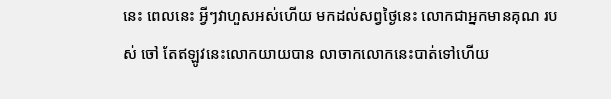នេះ ពេលនេះ អ្វីៗវាហួសអស់ហើយ មកដល់សព្វថ្ងៃនេះ លោកជាអ្នកមានគុណ របស់ ចៅ តែឥឡូវនេះលោកយាយបាន លាចាកលោកនេះបាត់ទៅហើយ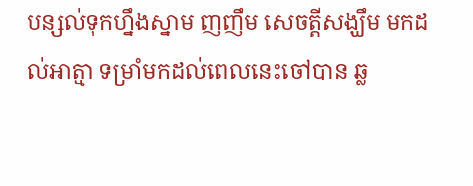បន្សល់ទុកហ្នឹងស្នាម ញញឹម សេចត្ដីសង្ឃឹម មកដល់អាត្មា ទម្រាំមកដល់ពេលនេះចៅបាន ឆ្ល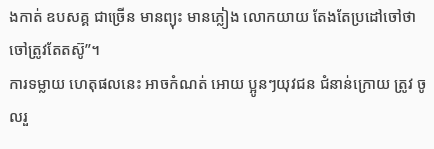ងកាត់ ឧបសគ្គ ជាច្រើន មានព្យុះ មានភ្លៀង លោកយាយ តែងតែប្រដៅចៅថា ចៅត្រូវតែតស៊ូ”។
ការទម្លាយ ហេតុផលនេះ អាចកំណត់ អោយ ប្អូនៗយុវជន ជំនាន់ក្រោយ ត្រូវ ចូលរួ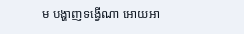ម បង្ហាញទង្វើណា អោយអា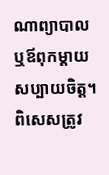ណាព្យាបាល ឬឪពុកម្តាយ សប្បាយចិត្ត។ ពិសេសត្រូវ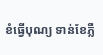ខំធ្វើបុណ្យ ទាន់ខែភ្លឺ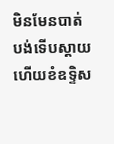មិនមែនបាត់បង់ទើបស្តាយ ហើយខំឧទ្ទិស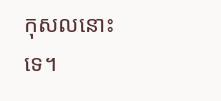កុសលនោះទេ។